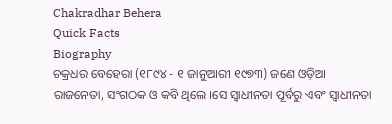Chakradhar Behera
Quick Facts
Biography
ଚକ୍ରଧର ବେହେରା (୧୮୯୪ - ୧ ଜାନୁଆରୀ ୧୯୭୩) ଜଣେ ଓଡ଼ିଆ ରାଜନେତା, ସଂଗଠକ ଓ କବି ଥିଲେ ।ସେ ସ୍ୱାଧୀନତା ପୂର୍ବରୁ ଏବଂ ସ୍ୱାଧୀନତା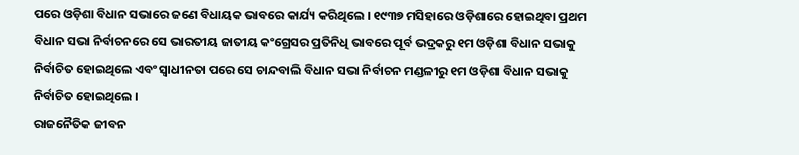ପରେ ଓଡ଼ିଶା ବିଧାନ ସଭାରେ ଜଣେ ବିଧାୟକ ଭାବରେ କାର୍ଯ୍ୟ କରିଥିଲେ । ୧୯୩୭ ମସିହାରେ ଓଡ଼ିଶାରେ ହୋଇଥିବା ପ୍ରଥମ ବିଧାନ ସଭା ନିର୍ବାଚନରେ ସେ ଭାରତୀୟ ଜାତୀୟ କଂଗ୍ରେସର ପ୍ରତିନିଧି ଭାବରେ ପୂର୍ବ ଭଦ୍ରକରୁ ୧ମ ଓଡ଼ିଶା ବିଧାନ ସଭାକୁ ନିର୍ବାଚିତ ହୋଇଥିଲେ ଏବଂ ସ୍ୱାଧୀନତା ପରେ ସେ ଚାନ୍ଦବାଲି ବିଧାନ ସଭା ନିର୍ବାଚନ ମଣ୍ଡଳୀରୁ ୧ମ ଓଡ଼ିଶା ବିଧାନ ସଭାକୁ ନିର୍ବାଚିତ ହୋଇଥିଲେ ।
ରାଜନୈତିକ ଜୀବନ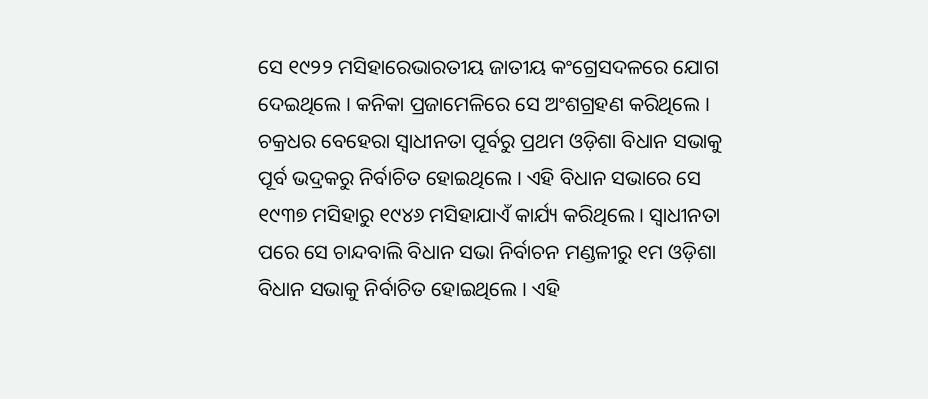ସେ ୧୯୨୨ ମସିହାରେଭାରତୀୟ ଜାତୀୟ କଂଗ୍ରେସଦଳରେ ଯୋଗ ଦେଇଥିଲେ । କନିକା ପ୍ରଜାମେଳିରେ ସେ ଅଂଶଗ୍ରହଣ କରିଥିଲେ । ଚକ୍ରଧର ବେହେରା ସ୍ୱାଧୀନତା ପୂର୍ବରୁ ପ୍ରଥମ ଓଡ଼ିଶା ବିଧାନ ସଭାକୁ ପୂର୍ବ ଭଦ୍ରକରୁ ନିର୍ବାଚିତ ହୋଇଥିଲେ । ଏହି ବିଧାନ ସଭାରେ ସେ ୧୯୩୭ ମସିହାରୁ ୧୯୪୬ ମସିହାଯାଏଁ କାର୍ଯ୍ୟ କରିଥିଲେ । ସ୍ୱାଧୀନତା ପରେ ସେ ଚାନ୍ଦବାଲି ବିଧାନ ସଭା ନିର୍ବାଚନ ମଣ୍ଡଳୀରୁ ୧ମ ଓଡ଼ିଶା ବିଧାନ ସଭାକୁ ନିର୍ବାଚିତ ହୋଇଥିଲେ । ଏହି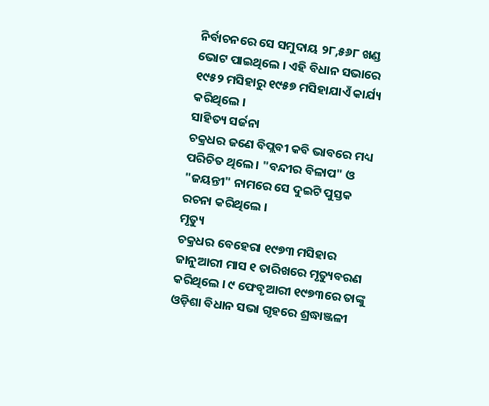ନିର୍ବାଚନରେ ସେ ସମୁଦାୟ ୨୮,୫୬୮ ଖଣ୍ଡ ଭୋଟ ପାଇଥିଲେ । ଏହି ବିଧାନ ସଭାରେ ୧୯୫୨ ମସିହାରୁ ୧୯୫୭ ମସିହାଯାଏଁ କାର୍ଯ୍ୟ କରିଥିଲେ ।
ସାହିତ୍ୟ ସର୍ଜନା
ଚକ୍ରଧର ଜଣେ ବିପ୍ଲବୀ କବି ଭାବରେ ମଧ୍ୟ ପରିଚିତ ଥିଲେ । "ବନ୍ଦୀର ବିଳାପ" ଓ "ଜୟନ୍ତୀ" ନାମରେ ସେ ଦୁଇଟି ପୁସ୍ତକ ରଚନା କରିଥିଲେ ।
ମୃତ୍ୟୁ
ଚକ୍ରଧର ବେହେରା ୧୯୭୩ ମସିହାର ଜାନୁଆରୀ ମାସ ୧ ତାରିଖରେ ମୃତ୍ୟୁବରଣ କରିଥିଲେ । ୯ ଫେବୃଆରୀ ୧୯୭୩ରେ ତାଙ୍କୁ ଓଡ଼ିଶା ବିଧାନ ସଭା ଗୃହରେ ଶ୍ରଦ୍ଧାଞ୍ଜଳୀ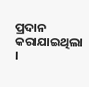ପ୍ରଦାନ କରାଯାଇଥିଲା ।